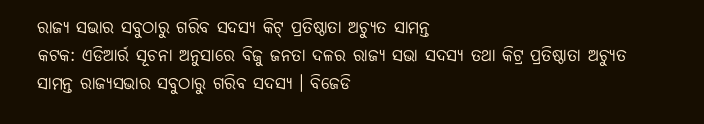ରାଜ୍ୟ ସଭାର ସବୁଠାରୁ ଗରିବ ସଦସ୍ୟ କିଟ୍ ପ୍ରତିଷ୍ଠାତା ଅଚ୍ୟୁତ ସାମନ୍ତ
କଟକ: ଏଡିଆର୍ର ସୂଚନା ଅନୁସାରେ ବିଜୁ ଜନତା ଦଳର ରାଜ୍ୟ ସଭା ସଦସ୍ୟ ତଥା କିଟ୍ର ପ୍ରତିଷ୍ଠାତା ଅଚ୍ୟୁତ ସାମନ୍ତ ରାଜ୍ୟସଭାର ସବୁଠାରୁ ଗରିବ ସଦସ୍ୟ । ବିଜେଡି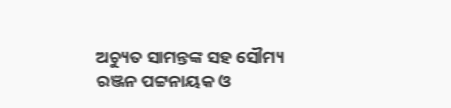ଅଚ୍ୟୁତ ସାମନ୍ତଙ୍କ ସହ ସୌମ୍ୟ ରଞ୍ଜନ ପଟ୍ଟନାୟକ ଓ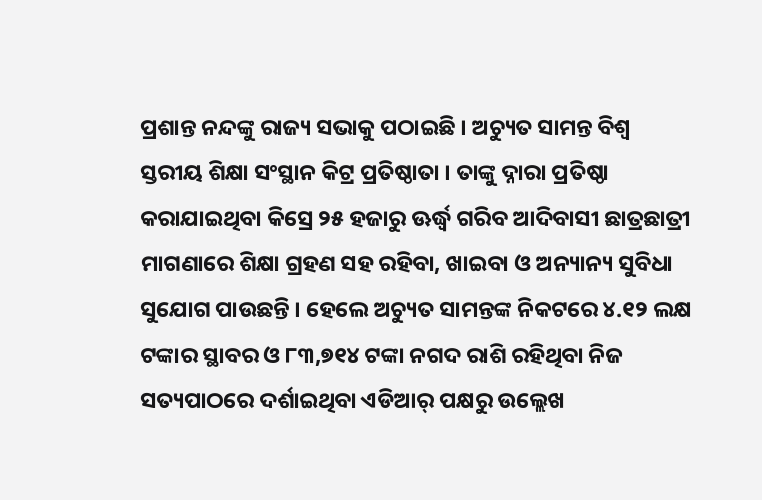ପ୍ରଶାନ୍ତ ନନ୍ଦଙ୍କୁ ରାଜ୍ୟ ସଭାକୁ ପଠାଇଛି । ଅଚ୍ୟୁତ ସାମନ୍ତ ବିଶ୍ୱ ସ୍ତରୀୟ ଶିକ୍ଷା ସଂସ୍ଥାନ କିଟ୍ର ପ୍ରତିଷ୍ଠାତା । ତାଙ୍କୁ ଦ୍ନାରା ପ୍ରତିଷ୍ଠା କରାଯାଇଥିବା କିସ୍ରେ ୨୫ ହଜାରୁ ଊର୍ଦ୍ଧ୍ୱ ଗରିବ ଆଦିବାସୀ ଛାତ୍ରଛାତ୍ରୀ ମାଗଣାରେ ଶିକ୍ଷା ଗ୍ରହଣ ସହ ରହିବା, ଖାଇବା ଓ ଅନ୍ୟାନ୍ୟ ସୁବିଧା ସୁଯୋଗ ପାଉଛନ୍ତି । ହେଲେ ଅଚ୍ୟୁତ ସାମନ୍ତଙ୍କ ନିକଟରେ ୪.୧୨ ଲକ୍ଷ ଟଙ୍କାର ସ୍ଥାବର ଓ ୮୩,୭୧୪ ଟଙ୍କା ନଗଦ ରାଶି ରହିଥିବା ନିଜ ସତ୍ୟପାଠରେ ଦର୍ଶାଇଥିବା ଏଡିଆର୍ ପକ୍ଷରୁ ଉଲ୍ଲେଖ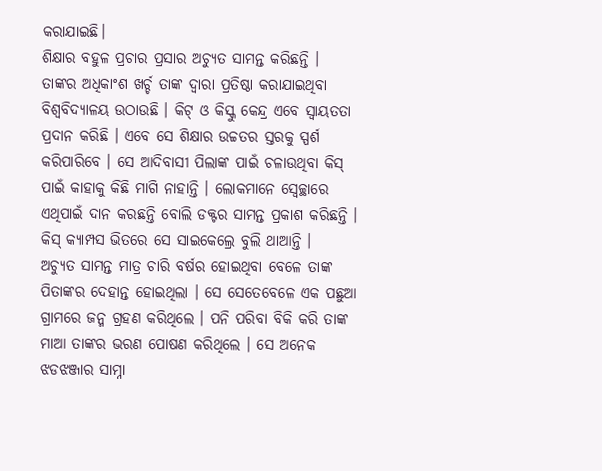କରାଯାଇଛି।
ଶିକ୍ଷାର ବହୁଳ ପ୍ରଚାର ପ୍ରସାର ଅଚ୍ୟୁତ ସାମନ୍ତ କରିଛନ୍ତି । ତାଙ୍କର ଅଧିକାଂଶ ଖର୍ଚ୍ଚ ତାଙ୍କ ଦ୍ୱାରା ପ୍ରତିଷ୍ଠା କରାଯାଇଥିବା ବିଶ୍ୱବିଦ୍ୟାଳୟ ଉଠାଉଛି । କିଟ୍ ଓ କିସ୍କୁ କେନ୍ଦ୍ର ଏବେ ସ୍ୱାୟତତା ପ୍ରଦାନ କରିଛି । ଏବେ ସେ ଶିକ୍ଷାର ଉଚ୍ଚତର ସ୍ତରକୁ ସ୍ପର୍ଶ କରିପାରିବେ । ସେ ଆଦିବାସୀ ପିଲାଙ୍କ ପାଇଁ ଚଳାଉଥିବା କିସ୍ ପାଇଁ କାହାକୁ କିଛି ମାଗି ନାହାନ୍ତି । ଲୋକମାନେ ସ୍ୱେଚ୍ଛାରେ ଏଥିପାଇଁ ଦାନ କରଛନ୍ତି ବୋଲି ଡକ୍ଟର ସାମନ୍ତ ପ୍ରକାଶ କରିଛନ୍ତି । କିସ୍ କ୍ୟାମ୍ପସ ଭିତରେ ସେ ସାଇକେଲ୍ରେ ବୁଲି ଥାଆନ୍ତି ।
ଅଚ୍ୟୁତ ସାମନ୍ତ ମାତ୍ର ଚାରି ବର୍ଷର ହୋଇଥିବା ବେଳେ ତାଙ୍କ ପିତାଙ୍କର ଦେହାନ୍ତ ହୋଇଥିଲା । ସେ ସେତେବେଳେ ଏକ ପଛୁଆ ଗ୍ରାମରେ ଜନ୍ମ ଗ୍ରହଣ କରିଥିଲେ । ପନି ପରିବା ବିକି କରି ତାଙ୍କ ମାଆ ତାଙ୍କର ଭରଣ ପୋଷଣ କରିଥିଲେ । ସେ ଅନେକ ଝଡଝଞ୍ଜାର ସାମ୍ନା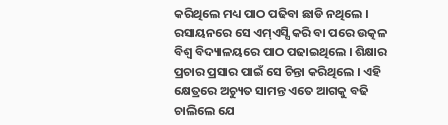କରିଥିଲେ ମଧ୍ୟ ପାଠ ପଢିବା ଛାଡି ନଥିଲେ । ରସାୟନରେ ସେ ଏମ୍ଏସ୍ସି କରି ବା ପରେ ଉତ୍କଳ ବିଶ୍ୱ ବିଦ୍ୟାଳୟରେ ପାଠ ପଢାଇଥିଲେ । ଶିକ୍ଷାର ପ୍ରଚାର ପ୍ରସାର ପାଇଁ ସେ ଚିନ୍ତା କରିଥିଲେ । ଏହି କ୍ଷେତ୍ରରେ ଅଚ୍ୟୁତ ସାମନ୍ତ ଏତେ ଆଗକୁ ବଢି ଚାଲିଲେ ଯେ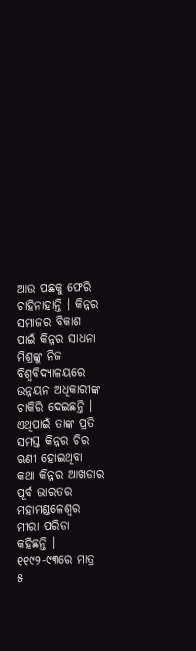ଆଉ ପଛକୁ ଫେରି ଚାହିନାହାନ୍ତି । କିନ୍ନର ସମାଜର ବିକାଶ ପାଇଁ କିନ୍ନର ସାଧନା ମିଶ୍ରଙ୍କୁ ନିଜ ବିଶ୍ୱବିଦ୍ୟାଳୟରେ ଉନ୍ନୟନ ଅଧିକାରୀଙ୍କ ଚାକିରି ଦେଇଛନ୍ତି । ଏଥିପାଇଁ ତାଙ୍କ ପ୍ରତି ସମସ୍ତ କିନ୍ନର ଚିର ଋଣୀ ହୋଇଥିବା କଥା କିନ୍ନର ଆଖଡାର ପୂର୍ବ ଭାରତର ମହାମଣ୍ଡଳେଶ୍ୱର ମୀରା ପରିଡା କହିଛନ୍ତି ।
୧୧୯୨-୯୩ରେ ମାତ୍ର ୫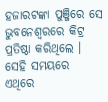ହଜାରଟଙ୍କା ପୁଞ୍ଜିରେ ସେ ଭୁବନେଶ୍ୱରରେ କିଟ୍ର ପ୍ରତିଷ୍ଠା କରିଥିଲେ । ସେହି ସମୟରେ ଏଥିରେ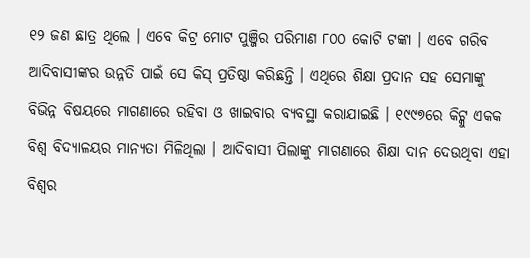୧୨ ଜଣ ଛାତ୍ର ଥିଲେ । ଏବେ କିଟ୍ର ମୋଟ ପୁଞ୍ଜିର ପରିମାଣ ୮୦୦ କୋଟି ଟଙ୍କା । ଏବେ ଗରିବ ଆଦିବାସୀଙ୍କର ଉନ୍ନତି ପାଇଁ ସେ କିସ୍ ପ୍ରତିଷ୍ଠା କରିଛନ୍ତି । ଏଥିରେ ଶିକ୍ଷା ପ୍ରଦାନ ସହ ସେମାଙ୍କୁ ବିଭିନ୍ନ ବିଷୟରେ ମାଗଣାରେ ରହିବା ଓ ଖାଇବାର ବ୍ୟବସ୍ଥା କରାଯାଇଛି । ୧୯୯୭ରେ କିଟ୍କୁ ଏକକ ବିଶ୍ୱ ବିଦ୍ୟାଳୟର ମାନ୍ୟତା ମିଳିଥିଲା । ଆଦିବାସୀ ପିଲାଙ୍କୁ ମାଗଣାରେ ଶିକ୍ଷା ଦାନ ଦେଉଥିବା ଏହା ବିଶ୍ୱର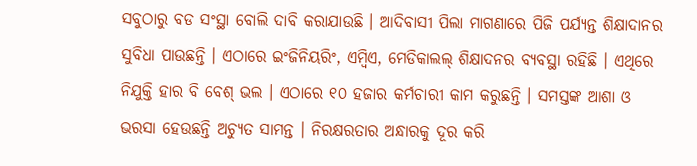ସବୁଠାରୁ ବଡ ସଂସ୍ଥା ବୋଲି ଦାବି କରାଯାଉଛି । ଆଦିବାସୀ ପିଲା ମାଗଣାରେ ପିଜି ପର୍ଯ୍ୟନ୍ତ ଶିକ୍ଷାଦାନର ସୁବିଧା ପାଉଛନ୍ତି । ଏଠାରେ ଇଂଜିନିୟରିଂ, ଏମ୍ବିଏ, ମେଡିକାଲଲ୍ ଶିକ୍ଷାଦନର ବ୍ୟବସ୍ଥା ରହିଛି । ଏଥିରେ ନିଯୁକ୍ତି ହାର ବି ବେଶ୍ ଭଲ । ଏଠାରେ ୧୦ ହଜାର କର୍ମଚାରୀ କାମ କରୁଛନ୍ତି । ସମସ୍ତଙ୍କ ଆଶା ଓ ଭରସା ହେଉଛନ୍ତି ଅଚ୍ୟୁତ ସାମନ୍ତ । ନିରକ୍ଷରତାର ଅନ୍ଧାରକୁ ଦୂର କରି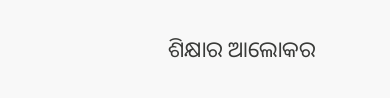ଶିକ୍ଷାର ଆଲୋକର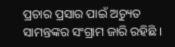ପ୍ରଚାର ପ୍ରସାର ପାଇଁ ଅଚ୍ୟୁତ ସାମନ୍ତଙ୍କର ସଂଗ୍ରାମ ଜାରି ରହିଛି ।